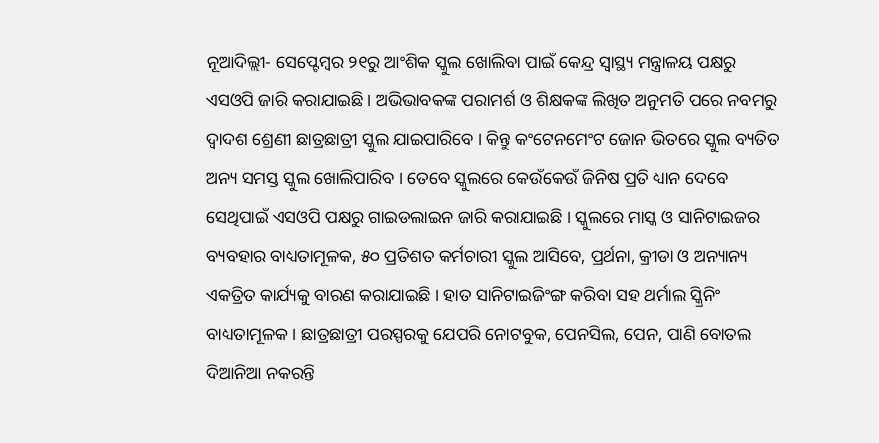ନୂଆଦିଲ୍ଲୀ- ସେପ୍ଟେମ୍ବର ୨୧ରୁ ଆଂଶିକ ସ୍କୁଲ ଖୋଲିବା ପାଇଁ କେନ୍ଦ୍ର ସ୍ୱାସ୍ଥ୍ୟ ମନ୍ତ୍ରାଳୟ ପକ୍ଷରୁ ଏସଓପି ଜାରି କରାଯାଇଛି । ଅଭିଭାବକଙ୍କ ପରାମର୍ଶ ଓ ଶିକ୍ଷକଙ୍କ ଲିଖିତ ଅନୁମତି ପରେ ନବମରୁ ଦ୍ୱାଦଶ ଶ୍ରେଣୀ ଛାତ୍ରଛାତ୍ରୀ ସ୍କୁଲ ଯାଇପାରିବେ । କିନ୍ତୁ କଂଟେନମେଂଟ ଜୋନ ଭିତରେ ସ୍କୁଲ ବ୍ୟତିତ ଅନ୍ୟ ସମସ୍ତ ସ୍କୁଲ ଖୋଲିପାରିବ । ତେବେ ସ୍କୁଲରେ କେଉଁକେଉଁ ଜିନିଷ ପ୍ରତି ଧ୍ୟାନ ଦେବେ ସେଥିପାଇଁ ଏସଓପି ପକ୍ଷରୁ ଗାଇଡଲାଇନ ଜାରି କରାଯାଇଛି । ସ୍କୁଲରେ ମାସ୍କ ଓ ସାନିଟାଇଜର ବ୍ୟବହାର ବାଧ୍ୟତାମୂଳକ, ୫୦ ପ୍ରତିଶତ କର୍ମଚାରୀ ସ୍କୁଲ ଆସିବେ, ପ୍ରର୍ଥନା, କ୍ରୀଡା ଓ ଅନ୍ୟାନ୍ୟ ଏକତ୍ରିତ କାର୍ଯ୍ୟକୁ ବାରଣ କରାଯାଇଛି । ହାତ ସାନିଟାଇଜିଂଙ୍ଗ କରିବା ସହ ଥର୍ମାଲ ସ୍କ୍ରିନିଂ ବାଧ୍ୟତାମୂଳକ । ଛାତ୍ରଛାତ୍ରୀ ପରସ୍ପରକୁ ଯେପରି ନୋଟବୁକ, ପେନସିଲ, ପେନ, ପାଣି ବୋତଲ ଦିଆନିଆ ନକରନ୍ତି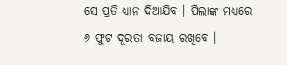ସେ ପ୍ରତି ଧ୍ୟାନ ଦିଆଯିବ । ପିଲାଙ୍କ ମଧ୍ୟରେ ୬ ଫୁଟ ଦୂରତା ବଜାୟ ରଖିବେ ।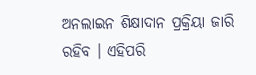ଅନଲାଇନ ଶିକ୍ଷାଦାନ ପ୍ରକ୍ରିୟା ଜାରି ରହିବ । ଏହିପରି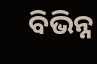ବିଭିନ୍ନ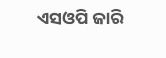ଏସଓପି ଜାରି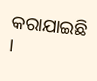କରାଯାଇଛି ।